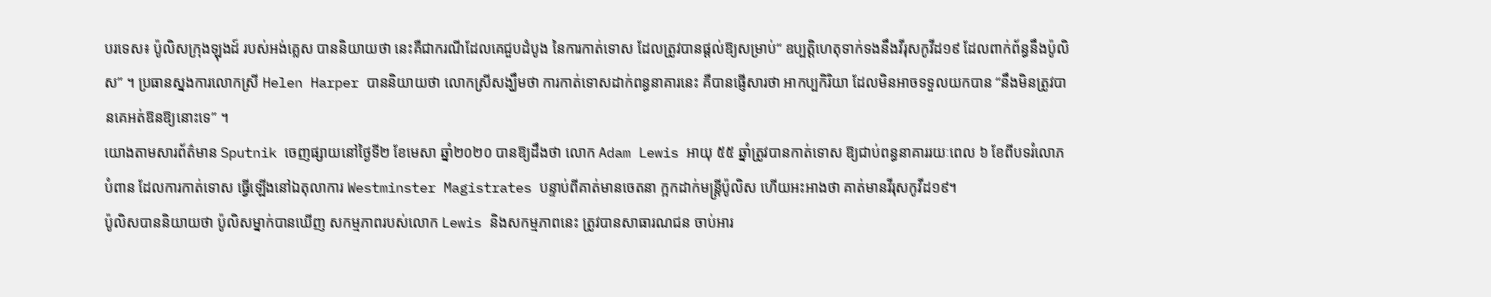បរទេស៖ ប៉ូលិសក្រុងឡុងដ៍ របស់អង់គ្លេស បាននិយាយថា នេះគឺជាករណីដែលគេជួបដំបូង នៃការកាត់ទោស ដែលត្រូវបានផ្តល់ឱ្យសម្រាប់“ ឧប្បត្តិហេតុទាក់ទងនឹងវីរុសកូវីដ១៩ ដែលពាក់ព័ន្ធនឹងប៉ូលិស” ។ ប្រធានស្នងការលោកស្រី Helen Harper បាននិយាយថា លោកស្រីសង្ឃឹមថា ការកាត់ទោសដាក់ពន្ធនាគារនេះ គឺបានផ្ញើសារថា អាកប្បកិរិយា ដែលមិនអាចទទួលយកបាន “នឹងមិនត្រូវបានគេអត់ឱនឱ្យនោះទេ” ។
យោងតាមសារព័ត៌មាន Sputnik ចេញផ្សាយនៅថ្ងៃទី២ ខែមេសា ឆ្នាំ២០២០ បានឱ្យដឹងថា លោក Adam Lewis អាយុ ៥៥ ឆ្នាំត្រូវបានកាត់ទោស ឱ្យជាប់ពន្ធនាគាររយៈពេល ៦ ខែពីបទរំលោភបំពាន ដែលការកាត់ទោស ធ្វើឡើងនៅឯតុលាការ Westminster Magistrates បន្ទាប់ពីគាត់មានចេតនា ក្អកដាក់មន្រ្តីប៉ូលិស ហើយអះអាងថា គាត់មានវីរុសកូវីដ១៩។
ប៉ូលិសបាននិយាយថា ប៉ូលិសម្នាក់បានឃើញ សកម្មភាពរបស់លោក Lewis និងសកម្មភាពនេះ ត្រូវបានសាធារណជន ចាប់អារ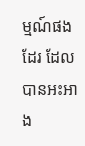ម្មណ៍ផងដែរ ដែលបានអះអាង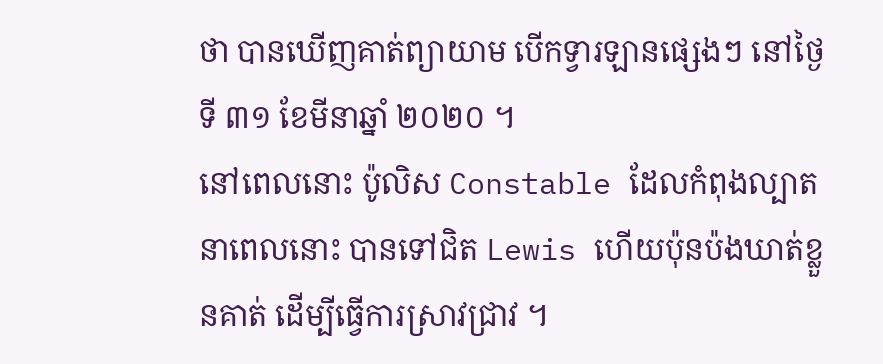ថា បានឃើញគាត់ព្យាយាម បើកទ្វារឡានផ្សេងៗ នៅថ្ងៃទី ៣១ ខែមីនាឆ្នាំ ២០២០ ។
នៅពេលនោះ ប៉ូលិស Constable ដែលកំពុងល្បាតនាពេលនោះ បានទៅជិត Lewis ហើយប៉ុនប៉ងឃាត់ខ្លួនគាត់ ដើម្បីធ្វើការស្រាវជ្រាវ ។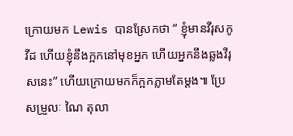ក្រោយមក Lewis បានស្រែកថា “ ខ្ញុំមានវីរុសកូវីដ ហើយខ្ញុំនឹងក្អកនៅមុខអ្នក ហើយអ្នកនឹងឆ្លងវីរុសនេះ” ហើយក្រោយមកក៏ក្អកភ្លាមតែម្តង៕ ប្រែសម្រួលៈ ណៃ តុលា